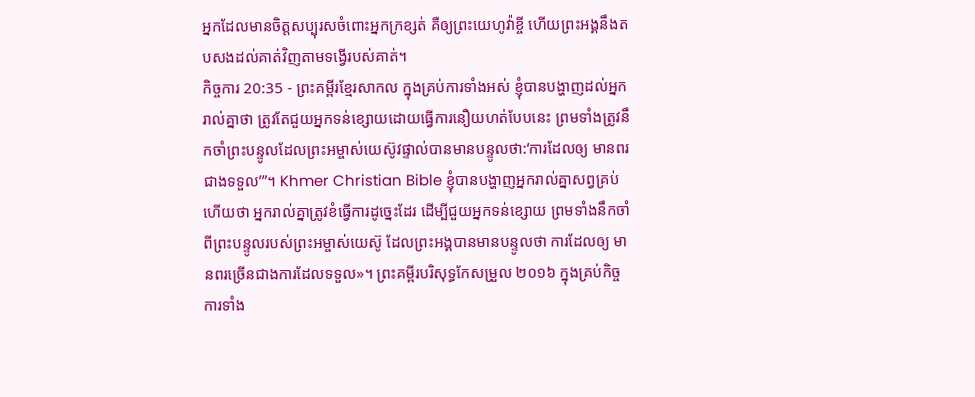អ្នកដែលមានចិត្តសប្បុរសចំពោះអ្នកក្រខ្សត់ គឺឲ្យព្រះយេហូវ៉ាខ្ចី ហើយព្រះអង្គនឹងតបសងដល់គាត់វិញតាមទង្វើរបស់គាត់។
កិច្ចការ 20:35 - ព្រះគម្ពីរខ្មែរសាកល ក្នុងគ្រប់ការទាំងអស់ ខ្ញុំបានបង្ហាញដល់អ្នករាល់គ្នាថា ត្រូវតែជួយអ្នកទន់ខ្សោយដោយធ្វើការនឿយហត់បែបនេះ ព្រមទាំងត្រូវនឹកចាំព្រះបន្ទូលដែលព្រះអម្ចាស់យេស៊ូវផ្ទាល់បានមានបន្ទូលថា:‘ការដែលឲ្យ មានពរជាងទទួល’”។ Khmer Christian Bible ខ្ញុំបានបង្ហាញអ្នករាល់គ្នាសព្វគ្រប់ហើយថា អ្នករាល់គ្នាត្រូវខំធ្វើការដូច្នេះដែរ ដើម្បីជួយអ្នកទន់ខ្សោយ ព្រមទាំងនឹកចាំពីព្រះបន្ទូលរបស់ព្រះអម្ចាស់យេស៊ូ ដែលព្រះអង្គបានមានបន្ទូលថា ការដែលឲ្យ មានពរច្រើនជាងការដែលទទួល»។ ព្រះគម្ពីរបរិសុទ្ធកែសម្រួល ២០១៦ ក្នុងគ្រប់កិច្ចការទាំង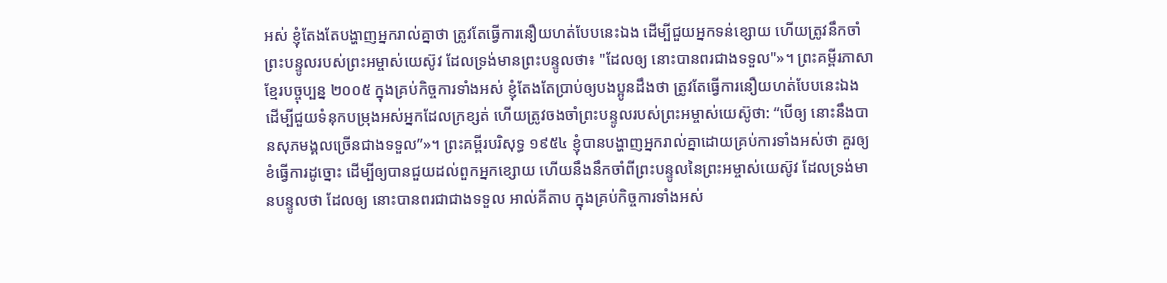អស់ ខ្ញុំតែងតែបង្ហាញអ្នករាល់គ្នាថា ត្រូវតែធ្វើការនឿយហត់បែបនេះឯង ដើម្បីជួយអ្នកទន់ខ្សោយ ហើយត្រូវនឹកចាំព្រះបន្ទូលរបស់ព្រះអម្ចាស់យេស៊ូវ ដែលទ្រង់មានព្រះបន្ទូលថា៖ "ដែលឲ្យ នោះបានពរជាងទទួល"»។ ព្រះគម្ពីរភាសាខ្មែរបច្ចុប្បន្ន ២០០៥ ក្នុងគ្រប់កិច្ចការទាំងអស់ ខ្ញុំតែងតែប្រាប់ឲ្យបងប្អូនដឹងថា ត្រូវតែធ្វើការនឿយហត់បែបនេះឯង ដើម្បីជួយទំនុកបម្រុងអស់អ្នកដែលក្រខ្សត់ ហើយត្រូវចងចាំព្រះបន្ទូលរបស់ព្រះអម្ចាស់យេស៊ូថា: “បើឲ្យ នោះនឹងបានសុភមង្គលច្រើនជាងទទួល”»។ ព្រះគម្ពីរបរិសុទ្ធ ១៩៥៤ ខ្ញុំបានបង្ហាញអ្នករាល់គ្នាដោយគ្រប់ការទាំងអស់ថា គួរឲ្យខំធ្វើការដូច្នោះ ដើម្បីឲ្យបានជួយដល់ពួកអ្នកខ្សោយ ហើយនឹងនឹកចាំពីព្រះបន្ទូលនៃព្រះអម្ចាស់យេស៊ូវ ដែលទ្រង់មានបន្ទូលថា ដែលឲ្យ នោះបានពរជាជាងទទួល អាល់គីតាប ក្នុងគ្រប់កិច្ចការទាំងអស់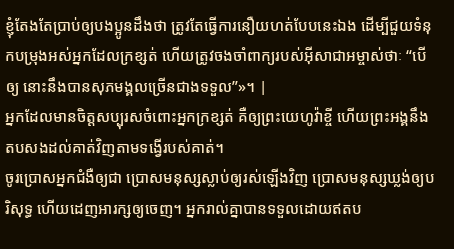ខ្ញុំតែងតែប្រាប់ឲ្យបងប្អូនដឹងថា ត្រូវតែធ្វើការនឿយហត់បែបនេះឯង ដើម្បីជួយទំនុកបម្រុងអស់អ្នកដែលក្រខ្សត់ ហើយត្រូវចងចាំពាក្យរបស់អ៊ីសាជាអម្ចាស់ថាៈ “បើឲ្យ នោះនឹងបានសុភមង្គលច្រើនជាងទទួល”»។ |
អ្នកដែលមានចិត្តសប្បុរសចំពោះអ្នកក្រខ្សត់ គឺឲ្យព្រះយេហូវ៉ាខ្ចី ហើយព្រះអង្គនឹងតបសងដល់គាត់វិញតាមទង្វើរបស់គាត់។
ចូរប្រោសអ្នកជំងឺឲ្យជា ប្រោសមនុស្សស្លាប់ឲ្យរស់ឡើងវិញ ប្រោសមនុស្សឃ្លង់ឲ្យបរិសុទ្ធ ហើយដេញអារក្សឲ្យចេញ។ អ្នករាល់គ្នាបានទទួលដោយឥតប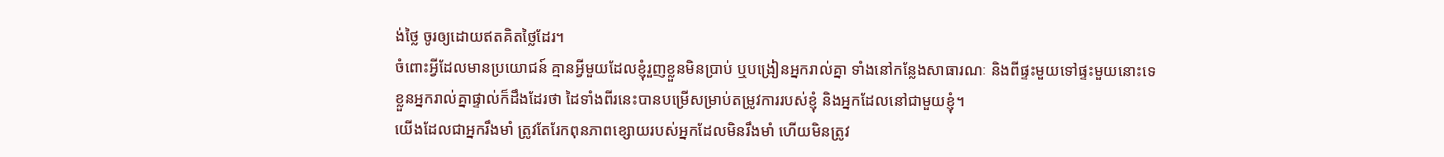ង់ថ្លៃ ចូរឲ្យដោយឥតគិតថ្លៃដែរ។
ចំពោះអ្វីដែលមានប្រយោជន៍ គ្មានអ្វីមួយដែលខ្ញុំរួញខ្លួនមិនប្រាប់ ឬបង្រៀនអ្នករាល់គ្នា ទាំងនៅកន្លែងសាធារណៈ និងពីផ្ទះមួយទៅផ្ទះមួយនោះទេ
ខ្លួនអ្នករាល់គ្នាផ្ទាល់ក៏ដឹងដែរថា ដៃទាំងពីរនេះបានបម្រើសម្រាប់តម្រូវការរបស់ខ្ញុំ និងអ្នកដែលនៅជាមួយខ្ញុំ។
យើងដែលជាអ្នករឹងមាំ ត្រូវតែរែកពុនភាពខ្សោយរបស់អ្នកដែលមិនរឹងមាំ ហើយមិនត្រូវ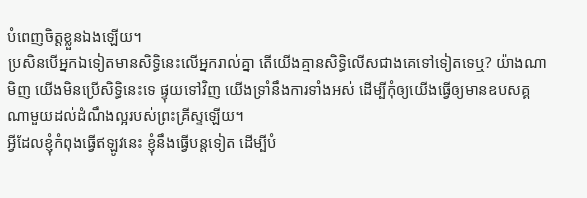បំពេញចិត្តខ្លួនឯងឡើយ។
ប្រសិនបើអ្នកឯទៀតមានសិទ្ធិនេះលើអ្នករាល់គ្នា តើយើងគ្មានសិទ្ធិលើសជាងគេទៅទៀតទេឬ? យ៉ាងណាមិញ យើងមិនប្រើសិទ្ធិនេះទេ ផ្ទុយទៅវិញ យើងទ្រាំនឹងការទាំងអស់ ដើម្បីកុំឲ្យយើងធ្វើឲ្យមានឧបសគ្គណាមួយដល់ដំណឹងល្អរបស់ព្រះគ្រីស្ទឡើយ។
អ្វីដែលខ្ញុំកំពុងធ្វើឥឡូវនេះ ខ្ញុំនឹងធ្វើបន្តទៀត ដើម្បីបំ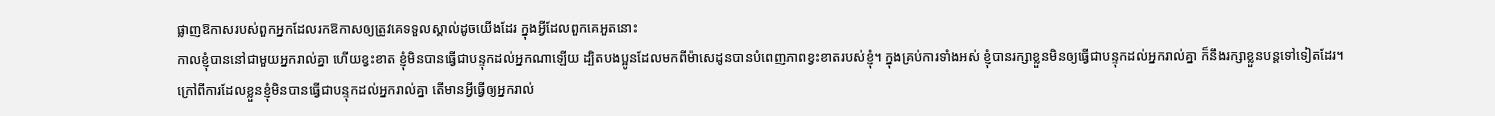ផ្លាញឱកាសរបស់ពួកអ្នកដែលរកឱកាសឲ្យត្រូវគេទទួលស្គាល់ដូចយើងដែរ ក្នុងអ្វីដែលពួកគេអួតនោះ
កាលខ្ញុំបាននៅជាមួយអ្នករាល់គ្នា ហើយខ្វះខាត ខ្ញុំមិនបានធ្វើជាបន្ទុកដល់អ្នកណាឡើយ ដ្បិតបងប្អូនដែលមកពីម៉ាសេដូនបានបំពេញភាពខ្វះខាតរបស់ខ្ញុំ។ ក្នុងគ្រប់ការទាំងអស់ ខ្ញុំបានរក្សាខ្លួនមិនឲ្យធ្វើជាបន្ទុកដល់អ្នករាល់គ្នា ក៏នឹងរក្សាខ្លួនបន្តទៅទៀតដែរ។
ក្រៅពីការដែលខ្លួនខ្ញុំមិនបានធ្វើជាបន្ទុកដល់អ្នករាល់គ្នា តើមានអ្វីធ្វើឲ្យអ្នករាល់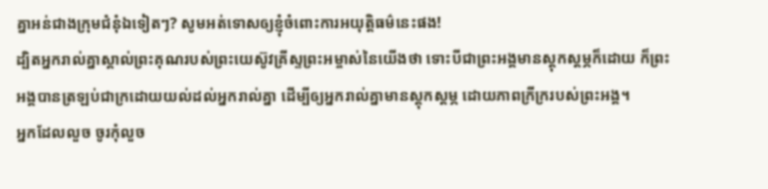គ្នាអន់ជាងក្រុមជំនុំឯទៀតៗ? សូមអត់ទោសឲ្យខ្ញុំចំពោះការអយុត្តិធម៌នេះផង!
ដ្បិតអ្នករាល់គ្នាស្គាល់ព្រះគុណរបស់ព្រះយេស៊ូវគ្រីស្ទព្រះអម្ចាស់នៃយើងថា ទោះបីជាព្រះអង្គមានស្ដុកស្ដម្ភក៏ដោយ ក៏ព្រះអង្គបានត្រឡប់ជាក្រដោយយល់ដល់អ្នករាល់គ្នា ដើម្បីឲ្យអ្នករាល់គ្នាមានស្ដុកស្ដម្ភ ដោយភាពក្រីក្ររបស់ព្រះអង្គ។
អ្នកដែលលួច ចូរកុំលួច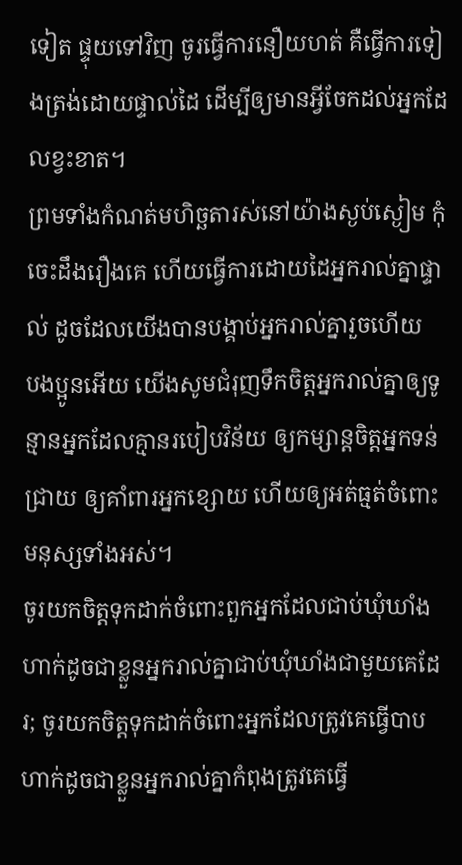ទៀត ផ្ទុយទៅវិញ ចូរធ្វើការនឿយហត់ គឺធ្វើការទៀងត្រង់ដោយផ្ទាល់ដៃ ដើម្បីឲ្យមានអ្វីចែកដល់អ្នកដែលខ្វះខាត។
ព្រមទាំងកំណត់មហិច្ឆតារស់នៅយ៉ាងស្ងប់ស្ងៀម កុំចេះដឹងរឿងគេ ហើយធ្វើការដោយដៃអ្នករាល់គ្នាផ្ទាល់ ដូចដែលយើងបានបង្គាប់អ្នករាល់គ្នារួចហើយ
បងប្អូនអើយ យើងសូមជំរុញទឹកចិត្តអ្នករាល់គ្នាឲ្យទូន្មានអ្នកដែលគ្មានរបៀបវិន័យ ឲ្យកម្សាន្តចិត្តអ្នកទន់ជ្រាយ ឲ្យគាំពារអ្នកខ្សោយ ហើយឲ្យអត់ធ្មត់ចំពោះមនុស្សទាំងអស់។
ចូរយកចិត្តទុកដាក់ចំពោះពួកអ្នកដែលជាប់ឃុំឃាំង ហាក់ដូចជាខ្លួនអ្នករាល់គ្នាជាប់ឃុំឃាំងជាមួយគេដែរ; ចូរយកចិត្តទុកដាក់ចំពោះអ្នកដែលត្រូវគេធ្វើបាប ហាក់ដូចជាខ្លួនអ្នករាល់គ្នាកំពុងត្រូវគេធ្វើ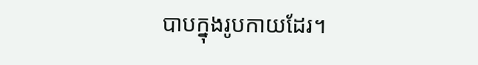បាបក្នុងរូបកាយដែរ។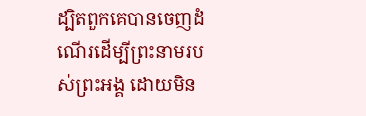ដ្បិតពួកគេបានចេញដំណើរដើម្បីព្រះនាមរបស់ព្រះអង្គ ដោយមិន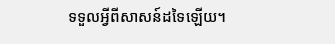ទទួលអ្វីពីសាសន៍ដទៃឡើយ។